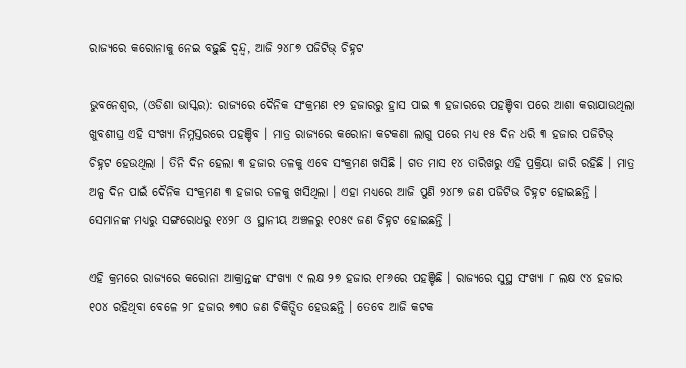ରାଜ୍ୟରେ କରୋନାକୁ ନେଇ ବଢ଼ୁଛି ଦ୍ୱନ୍ଦ୍ୱ, ଆଜି ୨୪୮୭ ପଜିଟିଭ୍ ଚିହ୍ନଟ

ଭୁବନେଶ୍ୱର, (ଓଡିଶା ଭାସ୍କର): ରାଜ୍ୟରେ ଦୈନିକ ସଂକ୍ରମଣ ୧୨ ହଜାରରୁ ହ୍ରାସ ପାଇ ୩ ହଜାରରେ ପହଞ୍ଚିବା ପରେ ଆଶା କରାଯାଉଥିଲା ଖୁବଶୀଘ୍ର ଏହି ସଂଖ୍ୟା ନିମ୍ନସ୍ତରରେ ପହଞ୍ଚିବ । ମାତ୍ର ରାଜ୍ୟରେ କରୋନା କଟକଣା ଲାଗୁ ପରେ ମଧ୍ୟ ୧୫ ଦିନ ଧରି ୩ ହଜାର ପଜିଟିଭ୍ ଚିହ୍ନଟ ହେଉଥିଲା । ତିନି ଦିନ ହେଲା ୩ ହଜାର ତଳକୁ ଏବେ ସଂକ୍ରମଣ ଖସିଛି । ଗତ ମାସ ୧୪ ତାରିଖରୁ ଏହି ପ୍ରକ୍ରିୟା ଜାରି ରହିଛି । ମାତ୍ର ଅଳ୍ପ ଦିନ ପାଇଁ ଦୈନିକ ସଂକ୍ରମଣ ୩ ହଜାର ତଳକୁ ଖସିଥିଲା । ଏହା ମଧ୍ୟରେ ଆଜି ପୁଣି ୨୪୮୭ ଜଣ ପଜିଟିଭ ଚିହ୍ନଟ ହୋଇଛନ୍ତି । ସେମାନଙ୍କ ମଧ୍ୟରୁ ସଙ୍ଗରୋଧରୁ ୧୪୨୮ ଓ ସ୍ଥାନୀୟ ଅଞ୍ଚଳରୁ ୧୦୫୯ ଜଣ ଚିହ୍ନଟ ହୋଇଛନ୍ତି ।

ଏହି କ୍ରମରେ ରାଜ୍ୟରେ କରୋନା ଆକ୍ରାନ୍ତଙ୍କ ସଂଖ୍ୟା ୯ ଲକ୍ଷ ୨୭ ହଜାର ୧୮୬ରେ ପହଞ୍ଚିଛି । ରାଜ୍ୟରେ ସୁସ୍ଥ ସଂଖ୍ୟା ୮ ଲକ୍ଷ ୯୪ ହଜାର ୧୦୪ ରହିଥିବା ବେଳେ ୨୮ ହଜାର ୭୩୦ ଜଣ ଚିକିତ୍ସିତ ହେଉଛନ୍ତି । ତେବେ ଆଜି କଟକ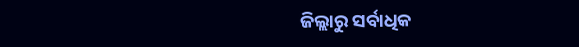ଜିଲ୍ଲାରୁ ସର୍ବାଧିକ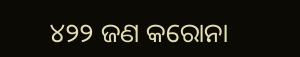୪୨୨ ଜଣ କରୋନା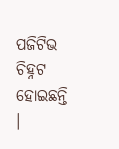ପଜିଟିଭ ଚିହ୍ନଟ ହୋଇଛନ୍ତି ।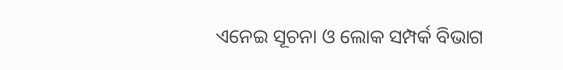ଏନେଇ ସୂଚନା ଓ ଲୋକ ସମ୍ପର୍କ ବିଭାଗ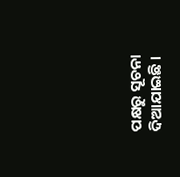ପକ୍ଷରୁ ସୂଚନା ଦିଆଯାଇଛି ।